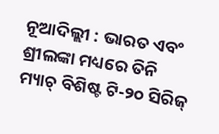ନୂଆଦିଲ୍ଲୀ : ଭାରତ ଏବଂ ଶ୍ରୀଲଙ୍କା ମଧ୍ୟରେ ତିନି ମ୍ୟାଚ୍ ବିଶିଷ୍ଟ ଟି-୨୦ ସିରିଜ୍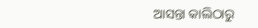ଆସନ୍ତା କାଲିଠାରୁ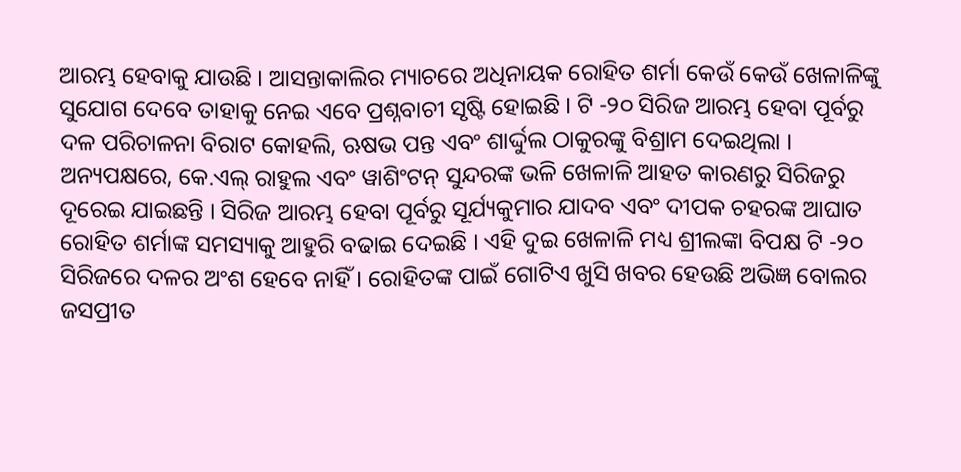ଆରମ୍ଭ ହେବାକୁ ଯାଉଛି । ଆସନ୍ତାକାଲିର ମ୍ୟାଚରେ ଅଧିନାୟକ ରୋହିତ ଶର୍ମା କେଉଁ କେଉଁ ଖେଳାଳିଙ୍କୁ ସୁଯୋଗ ଦେବେ ତାହାକୁ ନେଇ ଏବେ ପ୍ରଶ୍ନବାଚୀ ସୃଷ୍ଟି ହୋଇଛି । ଟି -୨୦ ସିରିଜ ଆରମ୍ଭ ହେବା ପୂର୍ବରୁ ଦଳ ପରିଚାଳନା ବିରାଟ କୋହଲି, ଋଷଭ ପନ୍ତ ଏବଂ ଶାର୍ଦ୍ଦୁଲ ଠାକୁରଙ୍କୁ ବିଶ୍ରାମ ଦେଇଥିଲା । ଅନ୍ୟପକ୍ଷରେ, କେ.ଏଲ୍ ରାହୁଲ ଏବଂ ୱାଶିଂଟନ୍ ସୁନ୍ଦରଙ୍କ ଭଳି ଖେଳାଳି ଆହତ କାରଣରୁ ସିରିଜରୁ ଦୂରେଇ ଯାଇଛନ୍ତି । ସିରିଜ ଆରମ୍ଭ ହେବା ପୂର୍ବରୁ ସୂର୍ଯ୍ୟକୁମାର ଯାଦବ ଏବଂ ଦୀପକ ଚହରଙ୍କ ଆଘାତ ରୋହିତ ଶର୍ମାଙ୍କ ସମସ୍ୟାକୁ ଆହୁରି ବଢାଇ ଦେଇଛି । ଏହି ଦୁଇ ଖେଳାଳି ମଧ୍ୟ ଶ୍ରୀଲଙ୍କା ବିପକ୍ଷ ଟି -୨୦ ସିରିଜରେ ଦଳର ଅଂଶ ହେବେ ନାହିଁ । ରୋହିତଙ୍କ ପାଇଁ ଗୋଟିଏ ଖୁସି ଖବର ହେଉଛି ଅଭିଜ୍ଞ ବୋଲର ଜସପ୍ରୀତ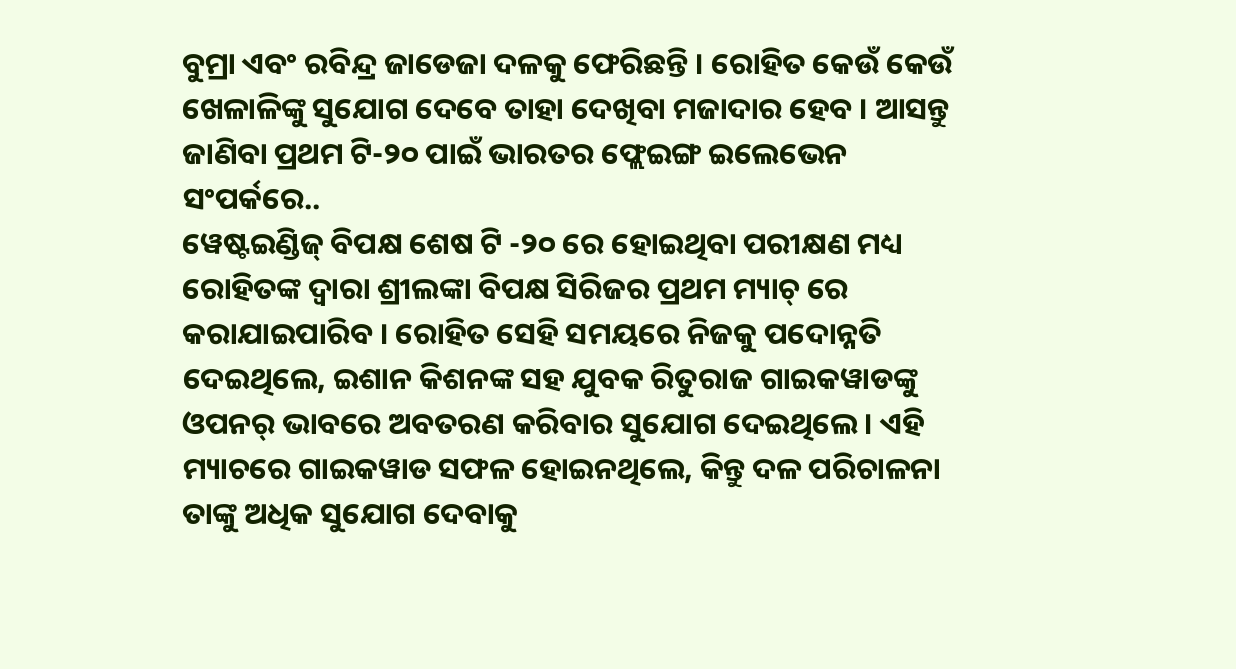ବୁମ୍ରା ଏବଂ ରବିନ୍ଦ୍ର ଜାଡେଜା ଦଳକୁ ଫେରିଛନ୍ତି । ରୋହିତ କେଉଁ କେଉଁ ଖେଳାଳିଙ୍କୁ ସୁଯୋଗ ଦେବେ ତାହା ଦେଖିବା ମଜାଦାର ହେବ । ଆସନ୍ତୁ ଜାଣିବା ପ୍ରଥମ ଟି-୨୦ ପାଇଁ ଭାରତର ଫ୍ଲେଇଙ୍ଗ ଇଲେଭେନ ସଂପର୍କରେ..
ୱେଷ୍ଟଇଣ୍ଡିଜ୍ ବିପକ୍ଷ ଶେଷ ଟି -୨୦ ରେ ହୋଇଥିବା ପରୀକ୍ଷଣ ମଧ୍ୟ ରୋହିତଙ୍କ ଦ୍ୱାରା ଶ୍ରୀଲଙ୍କା ବିପକ୍ଷ ସିରିଜର ପ୍ରଥମ ମ୍ୟାଚ୍ ରେ କରାଯାଇପାରିବ । ରୋହିତ ସେହି ସମୟରେ ନିଜକୁ ପଦୋନ୍ନତି ଦେଇଥିଲେ, ଇଶାନ କିଶନଙ୍କ ସହ ଯୁବକ ରିତୁରାଜ ଗାଇକୱାଡଙ୍କୁ ଓପନର୍ ଭାବରେ ଅବତରଣ କରିବାର ସୁଯୋଗ ଦେଇଥିଲେ । ଏହି ମ୍ୟାଚରେ ଗାଇକୱାଡ ସଫଳ ହୋଇନଥିଲେ, କିନ୍ତୁ ଦଳ ପରିଚାଳନା ତାଙ୍କୁ ଅଧିକ ସୁଯୋଗ ଦେବାକୁ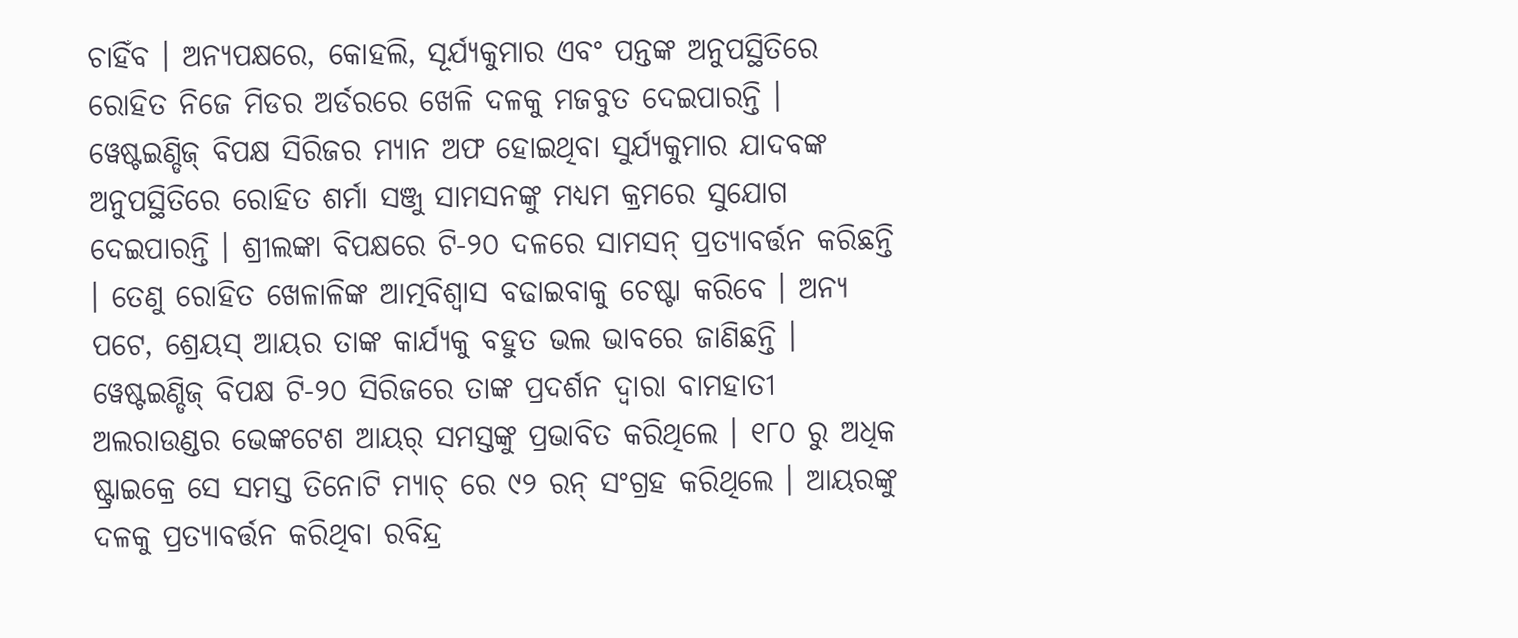ଚାହିଁବ । ଅନ୍ୟପକ୍ଷରେ, କୋହଲି, ସୂର୍ଯ୍ୟକୁମାର ଏବଂ ପନ୍ତଙ୍କ ଅନୁପସ୍ଥିତିରେ ରୋହିତ ନିଜେ ମିଡର ଅର୍ଡରରେ ଖେଳି ଦଳକୁ ମଜବୁତ ଦେଇପାରନ୍ତି ।
ୱେଷ୍ଟଇଣ୍ଡିଜ୍ ବିପକ୍ଷ ସିରିଜର ମ୍ୟାନ ଅଫ ହୋଇଥିବା ସୁର୍ଯ୍ୟକୁମାର ଯାଦବଙ୍କ ଅନୁପସ୍ଥିତିରେ ରୋହିତ ଶର୍ମା ସଞ୍ଜୁ ସାମସନଙ୍କୁ ମଧ୍ୟମ କ୍ରମରେ ସୁଯୋଗ ଦେଇପାରନ୍ତି । ଶ୍ରୀଲଙ୍କା ବିପକ୍ଷରେ ଟି-୨୦ ଦଳରେ ସାମସନ୍ ପ୍ରତ୍ୟାବର୍ତ୍ତନ କରିଛନ୍ତି । ତେଣୁ ରୋହିତ ଖେଳାଳିଙ୍କ ଆତ୍ମବିଶ୍ୱାସ ବଢାଇବାକୁ ଚେଷ୍ଟା କରିବେ । ଅନ୍ୟ ପଟେ, ଶ୍ରେୟସ୍ ଆୟର ତାଙ୍କ କାର୍ଯ୍ୟକୁ ବହୁତ ଭଲ ଭାବରେ ଜାଣିଛନ୍ତି ।
ୱେଷ୍ଟଇଣ୍ଡିଜ୍ ବିପକ୍ଷ ଟି-୨୦ ସିରିଜରେ ତାଙ୍କ ପ୍ରଦର୍ଶନ ଦ୍ୱାରା ବାମହାତୀ ଅଲରାଉଣ୍ଡର ଭେଙ୍କଟେଶ ଆୟର୍ ସମସ୍ତଙ୍କୁ ପ୍ରଭାବିତ କରିଥିଲେ । ୧୮୦ ରୁ ଅଧିକ ଷ୍ଟ୍ରାଇକ୍ରେ ସେ ସମସ୍ତ ତିନୋଟି ମ୍ୟାଚ୍ ରେ ୯୨ ରନ୍ ସଂଗ୍ରହ କରିଥିଲେ । ଆୟରଙ୍କୁ ଦଳକୁ ପ୍ରତ୍ୟାବର୍ତ୍ତନ କରିଥିବା ରବିନ୍ଦ୍ର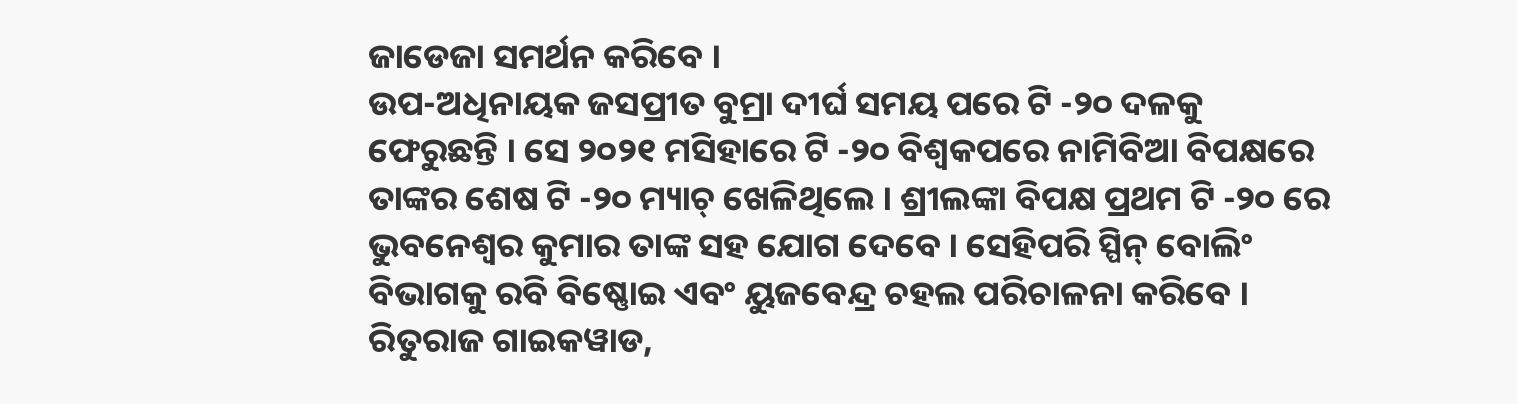ଜାଡେଜା ସମର୍ଥନ କରିବେ ।
ଉପ-ଅଧିନାୟକ ଜସପ୍ରୀତ ବୁମ୍ରା ଦୀର୍ଘ ସମୟ ପରେ ଟି -୨୦ ଦଳକୁ ଫେରୁଛନ୍ତି । ସେ ୨୦୨୧ ମସିହାରେ ଟି -୨୦ ବିଶ୍ୱକପରେ ନାମିବିଆ ବିପକ୍ଷରେ ତାଙ୍କର ଶେଷ ଟି -୨୦ ମ୍ୟାଚ୍ ଖେଳିଥିଲେ । ଶ୍ରୀଲଙ୍କା ବିପକ୍ଷ ପ୍ରଥମ ଟି -୨୦ ରେ ଭୁବନେଶ୍ୱର କୁମାର ତାଙ୍କ ସହ ଯୋଗ ଦେବେ । ସେହିପରି ସ୍ପିନ୍ ବୋଲିଂ ବିଭାଗକୁ ରବି ବିଷ୍ଣୋଇ ଏବଂ ୟୁଜବେନ୍ଦ୍ର ଚହଲ ପରିଚାଳନା କରିବେ ।
ରିତୁରାଜ ଗାଇକୱାଡ,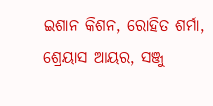ଇଶାନ କିଶନ, ରୋହିତ ଶର୍ମା, ଶ୍ରେୟାସ ଆୟର, ସଞ୍ଜୁ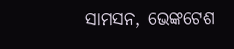ସାମସନ, ଭେଙ୍କଟେଶ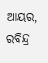ଆୟର, ରବିନ୍ଦ୍ର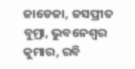ଜାଡେଜା, ଜସପ୍ରୀତ ବୁମ୍ରା, ଭୁବନେଶ୍ୱର କୁମାର, ରବି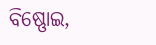ବିଷ୍ଣୋଇ,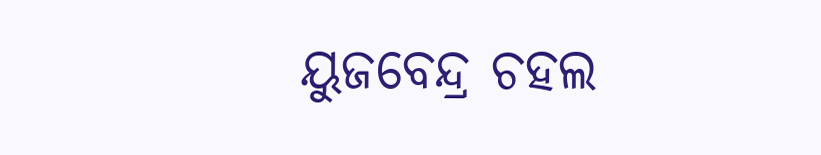ୟୁଜବେନ୍ଦ୍ର ଚହଲ